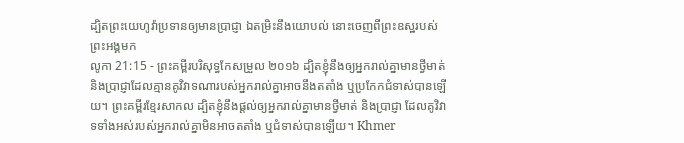ដ្បិតព្រះយេហូវ៉ាប្រទានឲ្យមានប្រាជ្ញា ឯតម្រិះនឹងយោបល់ នោះចេញពីព្រះឧស្ឋរបស់ព្រះអង្គមក
លូកា 21:15 - ព្រះគម្ពីរបរិសុទ្ធកែសម្រួល ២០១៦ ដ្បិតខ្ញុំនឹងឲ្យអ្នករាល់គ្នាមានថ្វីមាត់ និងប្រាជ្ញាដែលគ្មានគូវិវាទណារបស់អ្នករាល់គ្នាអាចនឹងតតាំង ឬប្រកែកជំទាស់បានឡើយ។ ព្រះគម្ពីរខ្មែរសាកល ដ្បិតខ្ញុំនឹងផ្ដល់ឲ្យអ្នករាល់គ្នាមានថ្វីមាត់ និងប្រាជ្ញា ដែលគូវិវាទទាំងអស់របស់អ្នករាល់គ្នាមិនអាចតតាំង ឬជំទាស់បានឡើយ។ Khmer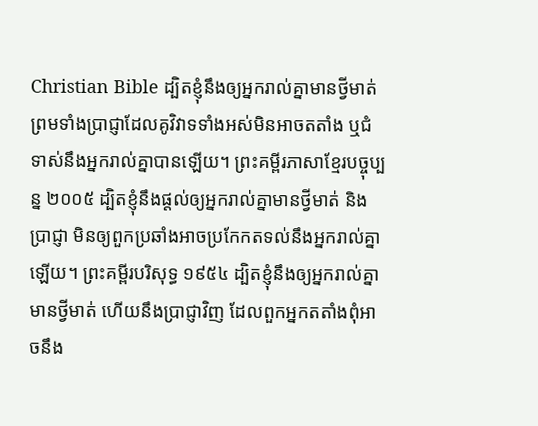Christian Bible ដ្បិតខ្ញុំនឹងឲ្យអ្នករាល់គ្នាមានថ្វីមាត់ ព្រមទាំងប្រាជ្ញាដែលគូវិវាទទាំងអស់មិនអាចតតាំង ឬជំទាស់នឹងអ្នករាល់គ្នាបានឡើយ។ ព្រះគម្ពីរភាសាខ្មែរបច្ចុប្បន្ន ២០០៥ ដ្បិតខ្ញុំនឹងផ្ដល់ឲ្យអ្នករាល់គ្នាមានថ្វីមាត់ និងប្រាជ្ញា មិនឲ្យពួកប្រឆាំងអាចប្រកែកតទល់នឹងអ្នករាល់គ្នាឡើយ។ ព្រះគម្ពីរបរិសុទ្ធ ១៩៥៤ ដ្បិតខ្ញុំនឹងឲ្យអ្នករាល់គ្នាមានថ្វីមាត់ ហើយនឹងប្រាជ្ញាវិញ ដែលពួកអ្នកតតាំងពុំអាចនឹង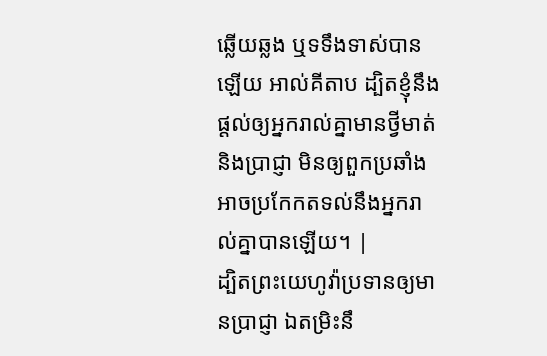ឆ្លើយឆ្លង ឬទទឹងទាស់បានឡើយ អាល់គីតាប ដ្បិតខ្ញុំនឹងផ្ដល់ឲ្យអ្នករាល់គ្នាមានថ្វីមាត់ និងប្រាជ្ញា មិនឲ្យពួកប្រឆាំង អាចប្រកែកតទល់នឹងអ្នករាល់គ្នាបានឡើយ។ |
ដ្បិតព្រះយេហូវ៉ាប្រទានឲ្យមានប្រាជ្ញា ឯតម្រិះនឹ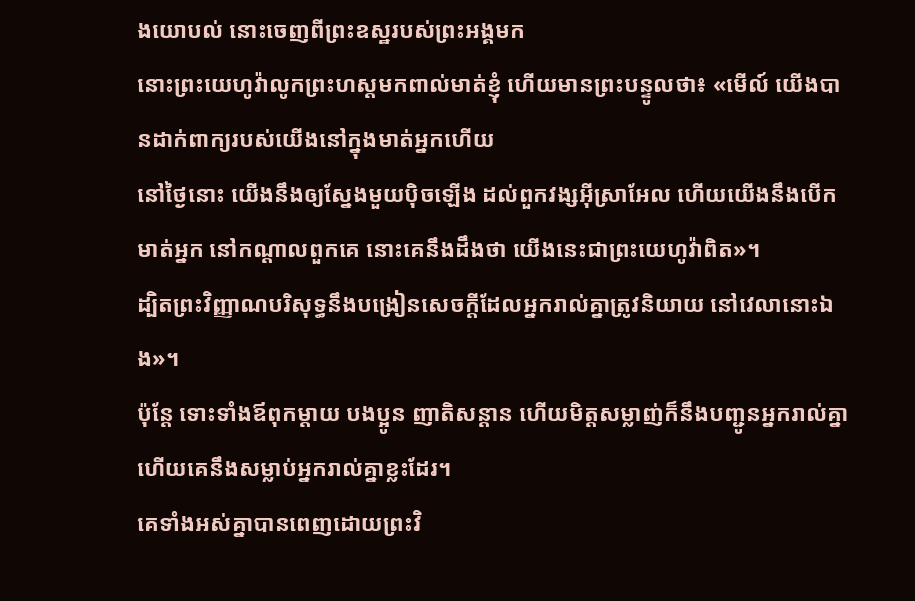ងយោបល់ នោះចេញពីព្រះឧស្ឋរបស់ព្រះអង្គមក
នោះព្រះយេហូវ៉ាលូកព្រះហស្តមកពាល់មាត់ខ្ញុំ ហើយមានព្រះបន្ទូលថា៖ «មើល៍ យើងបានដាក់ពាក្យរបស់យើងនៅក្នុងមាត់អ្នកហើយ
នៅថ្ងៃនោះ យើងនឹងឲ្យស្នែងមួយប៉ិចឡើង ដល់ពួកវង្សអ៊ីស្រាអែល ហើយយើងនឹងបើកមាត់អ្នក នៅកណ្ដាលពួកគេ នោះគេនឹងដឹងថា យើងនេះជាព្រះយេហូវ៉ាពិត»។
ដ្បិតព្រះវិញ្ញាណបរិសុទ្ធនឹងបង្រៀនសេចក្តីដែលអ្នករាល់គ្នាត្រូវនិយាយ នៅវេលានោះឯង»។
ប៉ុន្តែ ទោះទាំងឪពុកម្តាយ បងប្អូន ញាតិសន្តាន ហើយមិត្តសម្លាញ់ក៏នឹងបញ្ជូនអ្នករាល់គ្នា ហើយគេនឹងសម្លាប់អ្នករាល់គ្នាខ្លះដែរ។
គេទាំងអស់គ្នាបានពេញដោយព្រះវិ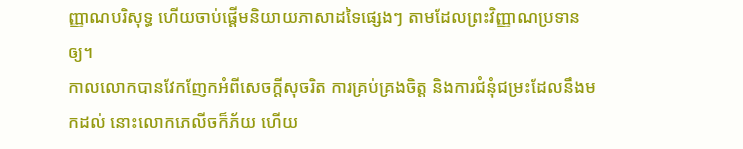ញ្ញាណបរិសុទ្ធ ហើយចាប់ផ្តើមនិយាយភាសាដទៃផ្សេងៗ តាមដែលព្រះវិញ្ញាណប្រទានឲ្យ។
កាលលោកបានវែកញែកអំពីសេចក្តីសុចរិត ការគ្រប់គ្រងចិត្ត និងការជំនុំជម្រះដែលនឹងមកដល់ នោះលោកភេលីចក៏ភ័យ ហើយ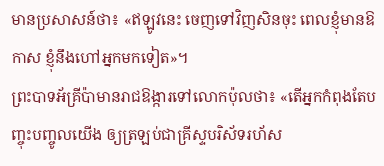មានប្រសាសន៍ថា៖ «ឥឡូវនេះ ចេញទៅវិញសិនចុះ ពេលខ្ញុំមានឱកាស ខ្ញុំនឹងហៅអ្នកមកទៀត»។
ព្រះបាទអ័គ្រីប៉ាមានរាជឱង្ការទៅលោកប៉ុលថា៖ «តើអ្នកកំពុងតែបញ្ចុះបញ្ចូលយើង ឲ្យត្រឡប់ជាគ្រីស្ទបរិស័ទរហ័ស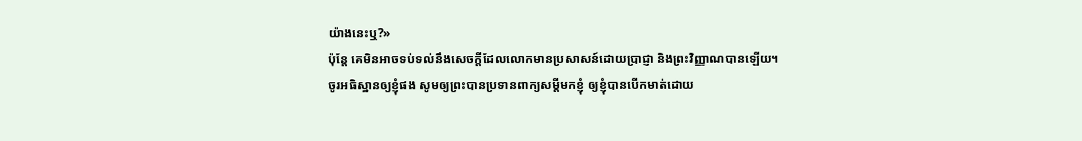យ៉ាងនេះឬ?»
ប៉ុន្ដែ គេមិនអាចទប់ទល់នឹងសេចក្ដីដែលលោកមានប្រសាសន៍ដោយប្រាជ្ញា និងព្រះវិញ្ញាណបានឡើយ។
ចូរអធិស្ឋានឲ្យខ្ញុំផង សូមឲ្យព្រះបានប្រទានពាក្យសម្ដីមកខ្ញុំ ឲ្យខ្ញុំបានបើកមាត់ដោយ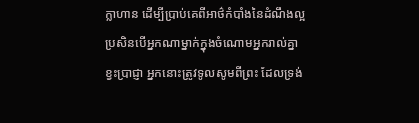ក្លាហាន ដើម្បីប្រាប់គេពីអាថ៌កំបាំងនៃដំណឹងល្អ
ប្រសិនបើអ្នកណាម្នាក់ក្នុងចំណោមអ្នករាល់គ្នាខ្វះប្រាជ្ញា អ្នកនោះត្រូវទូលសូមពីព្រះ ដែលទ្រង់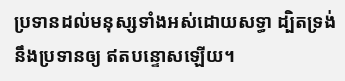ប្រទានដល់មនុស្សទាំងអស់ដោយសទ្ធា ដ្បិតទ្រង់នឹងប្រទានឲ្យ ឥតបន្ទោសឡើយ។